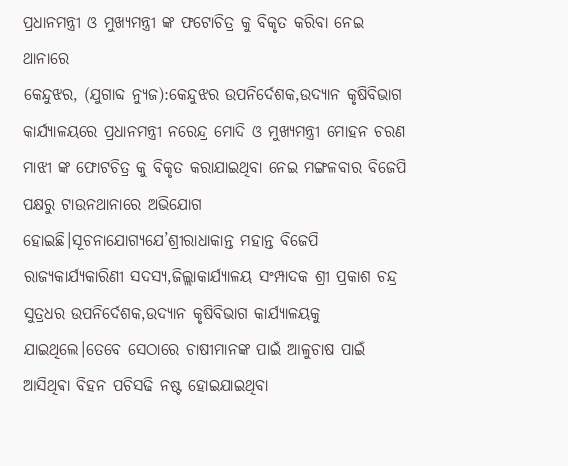ପ୍ରଧାନମନ୍ତ୍ରୀ ଓ ମୁଖ୍ୟମନ୍ତ୍ରୀ ଙ୍କ ଫଟୋଚିତ୍ର କୁ ବିକୃତ କରିବା ନେଇ ଥାନାରେ
କେନ୍ଦୁଝର, (ଯୁଗାବ୍ଦ ନ୍ୟୁଜ):କେନ୍ଦୁଝର ଉପନିର୍ଦେଶକ,ଉଦ୍ୟାନ କୃଷିବିଭାଗ କାର୍ଯ୍ୟାଳୟରେ ପ୍ରଧାନମନ୍ତ୍ରୀ ନରେନ୍ଦ୍ର ମୋଦି ଓ ମୁଖ୍ୟମନ୍ତ୍ରୀ ମୋହନ ଚରଣ ମାଝୀ ଙ୍କ ଫୋଟଚିତ୍ର କୁ ବିକୃତ କରାଯାଇଥିବା ନେଇ ମଙ୍ଗଳବାର ବିଜେପି ପକ୍ଷରୁ ଟାଉନଥାନାରେ ଅଭିଯୋଗ ହୋଇଛି।ସୂଚନାଯୋଗ୍ୟଯେ’ଶ୍ରୀରାଧାକାନ୍ତ ମହାନ୍ତ ବିଜେପି ରାଜ୍ୟକାର୍ଯ୍ୟକାରିଣୀ ସଦସ୍ୟ,ଜିଲ୍ଲାକାର୍ଯ୍ୟାଳୟ ସଂମ୍ପାଦକ ଶ୍ରୀ ପ୍ରକାଶ ଚନ୍ଦ୍ର ସୁତ୍ରଧର ଉପନିର୍ଦେଶକ,ଉଦ୍ୟାନ କୃଷିବିଭାଗ କାର୍ଯ୍ୟାଳୟକୁ ଯାଇଥିଲେ।ତେବେ ସେଠାରେ ଚାଷୀମାନଙ୍କ ପାଇଁ ଆଳୁଚାଷ ପାଇଁ ଆସିଥିଵା ବିହନ ପଚିସଢି ନଷ୍ଟ ହୋଇଯାଇଥିବା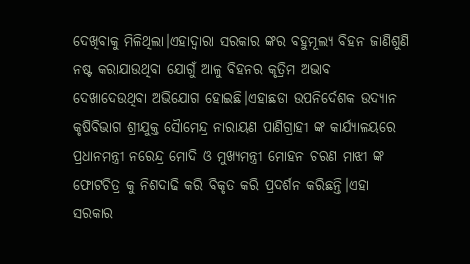ଦେଖିବାକୁ ମିଳିଥିଲା।ଏହାଦ୍ଵାରା ସରକାର ଙ୍କର ବହୁମୂଲ୍ୟ ବିହନ ଜାଣିଶୁଣି ନଷ୍ଟ କରାଯାଉଥିବା ଯୋଗୁଁ ଆଳୁ ବିହନର କୃତ୍ରିମ ଅଭାବ ଦେଖାଦେଉଥିବା ଅଭିଯୋଗ ହୋଇଛି।ଏହାଛଡା ଉପନିର୍ଦେଶକ ଉଦ୍ୟାନ କୃଷିବିଭାଗ ଶ୍ରୀଯୁକ୍ତ ସୈାମେନ୍ଦ୍ର ନାରାୟଣ ପାଣିଗ୍ରାହୀ ଙ୍କ କାର୍ଯ୍ୟାଳୟରେ ପ୍ରଧାନମନ୍ତ୍ରୀ ନରେନ୍ଦ୍ର ମୋଦି ଓ ମୁଖ୍ୟମନ୍ତ୍ରୀ ମୋହନ ଚରଣ ମାଝୀ ଙ୍କ ଫୋଟଚିତ୍ର କୁ ନିଶଦାଢି କରି ବିକୃତ କରି ପ୍ରଦର୍ଶନ କରିଛନ୍ତି।ଏହା ସରକାର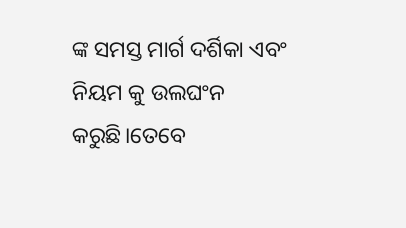ଙ୍କ ସମସ୍ତ ମାର୍ଗ ଦର୍ଶିକା ଏବଂ ନିୟମ କୁ ଉଲଘଂନ କରୁଛି।ତେବେ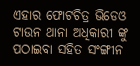ଏହାର ଫୋଟଚିତ୍ର ଭିଡେଓ ଟାଉନ ଥାନା ଅଧିକାରୀ ଙ୍କୁ ପଠାଇବା ସହିତ ସଂଙ୍ଗୀନ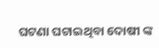ଘଟଣା ଘଟାଇଥିବା ଦୋଷୀ ଙ୍କ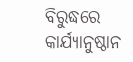ବିରୁଦ୍ଧରେ କାର୍ଯ୍ୟାନୁଷ୍ଠାନ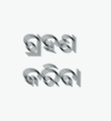ଗ୍ରହଣ କରିବା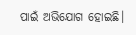ପାଇଁ ଅଭିଯୋଗ ହୋଇଛି।